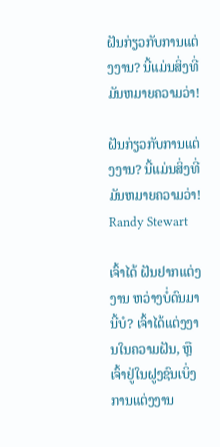ຝັນກ່ຽວກັບການແຕ່ງງານ? ນີ້ແມ່ນສິ່ງທີ່ມັນຫມາຍຄວາມວ່າ!

ຝັນກ່ຽວກັບການແຕ່ງງານ? ນີ້ແມ່ນສິ່ງທີ່ມັນຫມາຍຄວາມວ່າ!
Randy Stewart

ເຈົ້າໄດ້ ຝັນຢາກແຕ່ງງານ ຫວ່າງບໍ່ດົນມານີ້ບໍ? ເຈົ້າໄດ້ແຕ່ງງານໃນຄວາມຝັນ, ຫຼືເຈົ້າຢູ່ໃນຝູງຊົນເບິ່ງການແຕ່ງງານ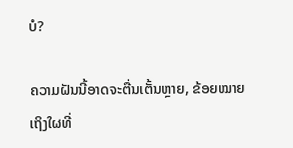ບໍ?

ຄວາມຝັນນີ້ອາດຈະຕື່ນເຕັ້ນຫຼາຍ, ຂ້ອຍໝາຍເຖິງໃຜທີ່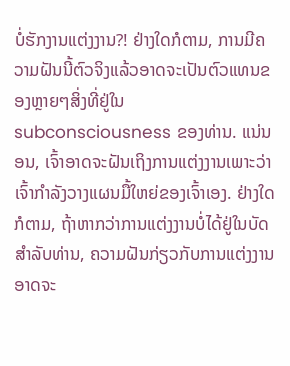ບໍ່ຮັກງານແຕ່ງງານ?! ຢ່າງໃດກໍຕາມ, ການມີຄວາມຝັນນີ້ຕົວຈິງແລ້ວອາດຈະເປັນຕົວແທນຂອງຫຼາຍໆສິ່ງທີ່ຢູ່ໃນ subconsciousness ຂອງທ່ານ. ແນ່ນອນ, ເຈົ້າອາດຈະຝັນເຖິງການແຕ່ງງານເພາະວ່າເຈົ້າກໍາລັງວາງແຜນມື້ໃຫຍ່ຂອງເຈົ້າເອງ. ຢ່າງໃດກໍຕາມ, ຖ້າຫາກວ່າການແຕ່ງງານບໍ່ໄດ້ຢູ່ໃນບັດສໍາລັບທ່ານ, ຄວາມຝັນກ່ຽວກັບການແຕ່ງງານອາດຈະ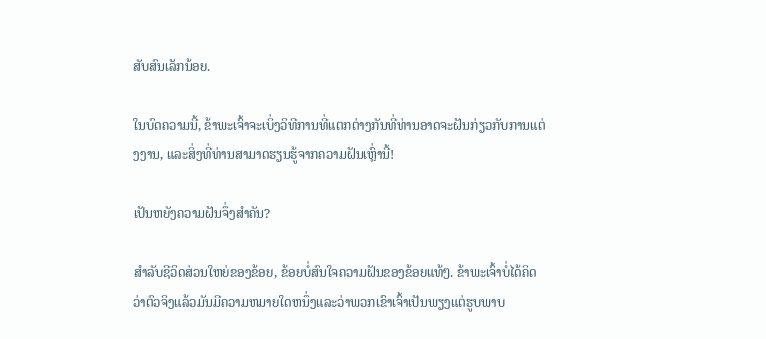ສັບສົນເລັກນ້ອຍ.

ໃນບົດຄວາມນີ້, ຂ້າພະເຈົ້າຈະເບິ່ງວິທີການທີ່ແຕກຕ່າງກັນທີ່ທ່ານອາດຈະຝັນກ່ຽວກັບການແຕ່ງງານ, ແລະສິ່ງທີ່ທ່ານສາມາດຮຽນຮູ້ຈາກຄວາມຝັນເຫຼົ່ານີ້!

ເປັນຫຍັງຄວາມຝັນຈຶ່ງສຳຄັນ?

ສຳລັບຊີວິດສ່ວນໃຫຍ່ຂອງຂ້ອຍ, ຂ້ອຍບໍ່ສົນໃຈຄວາມຝັນຂອງຂ້ອຍແທ້ໆ. ຂ້າພະເຈົ້າບໍ່ໄດ້ຄິດວ່າຕົວຈິງແລ້ວມັນມີຄວາມຫມາຍໃດຫນຶ່ງແລະວ່າພວກເຂົາເຈົ້າເປັນພຽງແຕ່ຮູບພາບ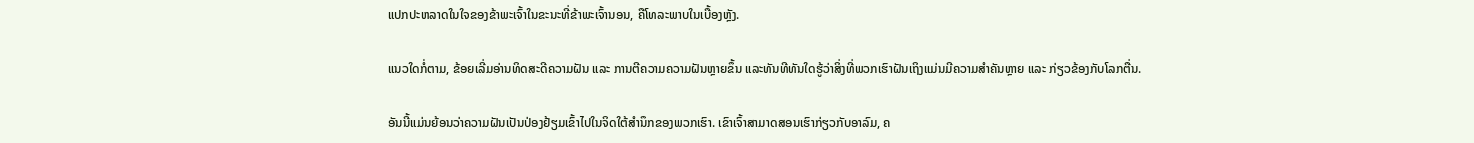ແປກປະຫລາດໃນໃຈຂອງຂ້າພະເຈົ້າໃນຂະນະທີ່ຂ້າພະເຈົ້ານອນ, ຄືໂທລະພາບໃນເບື້ອງຫຼັງ.

ແນວໃດກໍ່ຕາມ, ຂ້ອຍເລີ່ມອ່ານທິດສະດີຄວາມຝັນ ແລະ ການຕີຄວາມຄວາມຝັນຫຼາຍຂຶ້ນ ແລະທັນທີທັນໃດຮູ້ວ່າສິ່ງທີ່ພວກເຮົາຝັນເຖິງແມ່ນມີຄວາມສຳຄັນຫຼາຍ ແລະ ກ່ຽວຂ້ອງກັບໂລກຕື່ນ.

ອັນນີ້ແມ່ນຍ້ອນວ່າຄວາມຝັນເປັນປ່ອງຢ້ຽມເຂົ້າໄປໃນຈິດໃຕ້ສຳນຶກຂອງພວກເຮົາ. ເຂົາເຈົ້າສາມາດສອນເຮົາກ່ຽວກັບອາລົມ, ຄ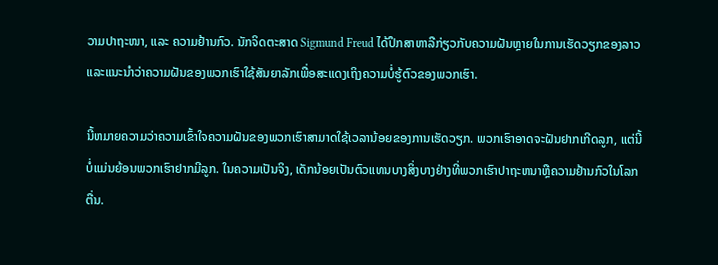ວາມປາຖະໜາ, ແລະ ຄວາມຢ້ານກົວ. ນັກຈິດຕະສາດ Sigmund Freud ໄດ້ປຶກສາຫາລືກ່ຽວກັບຄວາມຝັນຫຼາຍໃນການເຮັດວຽກຂອງລາວແລະແນະນໍາວ່າຄວາມຝັນຂອງພວກເຮົາໃຊ້ສັນຍາລັກເພື່ອສະແດງເຖິງຄວາມບໍ່ຮູ້ຕົວຂອງພວກເຮົາ.

ນີ້ຫມາຍຄວາມວ່າຄວາມເຂົ້າໃຈຄວາມຝັນຂອງພວກເຮົາສາມາດໃຊ້ເວລານ້ອຍຂອງການເຮັດວຽກ. ພວກເຮົາອາດຈະຝັນຢາກເກີດລູກ, ແຕ່ນີ້ບໍ່ແມ່ນຍ້ອນພວກເຮົາຢາກມີລູກ. ໃນຄວາມເປັນຈິງ, ເດັກນ້ອຍເປັນຕົວແທນບາງສິ່ງບາງຢ່າງທີ່ພວກເຮົາປາຖະຫນາຫຼືຄວາມຢ້ານກົວໃນໂລກຕື່ນ.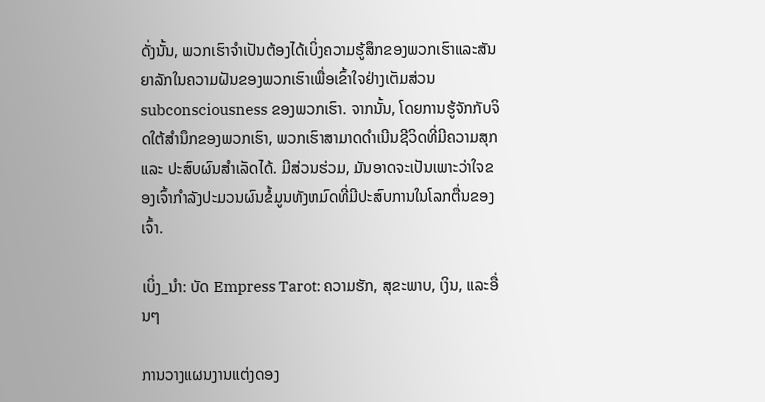ດັ່ງນັ້ນ, ພວກເຮົາຈໍາເປັນຕ້ອງໄດ້ເບິ່ງຄວາມຮູ້ສຶກຂອງພວກເຮົາແລະສັນຍາລັກໃນຄວາມຝັນຂອງພວກເຮົາເພື່ອເຂົ້າໃຈຢ່າງເຕັມສ່ວນ subconsciousness ຂອງພວກເຮົາ. ຈາກນັ້ນ, ໂດຍການຮູ້ຈັກກັບຈິດໃຕ້ສຳນຶກຂອງພວກເຮົາ, ພວກເຮົາສາມາດດຳເນີນຊີວິດທີ່ມີຄວາມສຸກ ແລະ ປະສົບຜົນສຳເລັດໄດ້. ມີສ່ວນຮ່ວມ, ມັນອາດຈະເປັນເພາະວ່າໃຈຂອງເຈົ້າກໍາລັງປະມວນຜົນຂໍ້ມູນທັງຫມົດທີ່ມີປະສົບການໃນໂລກຕື່ນຂອງເຈົ້າ.

ເບິ່ງ_ນຳ: ບັດ Empress Tarot: ຄວາມຮັກ, ສຸຂະພາບ, ເງິນ, ແລະອື່ນໆ

ການວາງແຜນງານແຕ່ງດອງ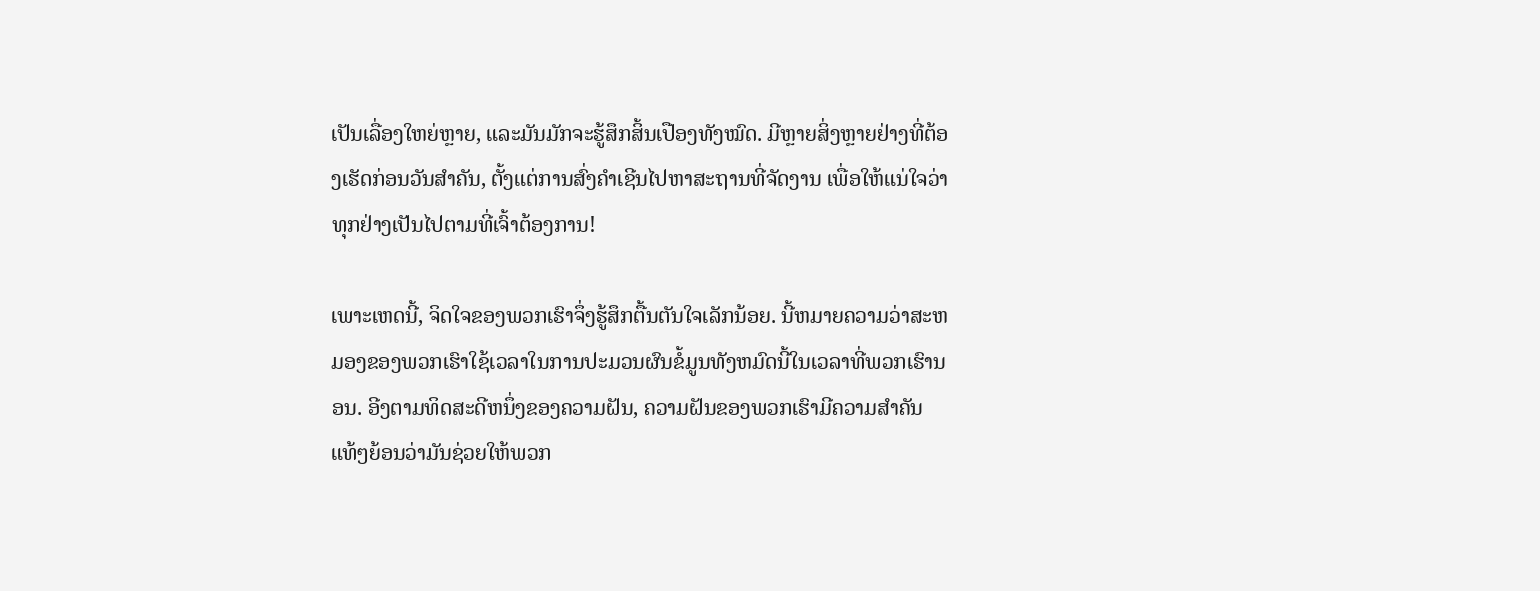ເປັນເລື່ອງໃຫຍ່ຫຼາຍ, ແລະມັນມັກຈະຮູ້ສຶກສິ້ນເປືອງທັງໝົດ. ມີຫຼາຍສິ່ງຫຼາຍຢ່າງທີ່ຕ້ອງເຮັດກ່ອນວັນສຳຄັນ, ຕັ້ງແຕ່ການສົ່ງຄຳເຊີນໄປຫາສະຖານທີ່ຈັດງານ ເພື່ອໃຫ້ແນ່ໃຈວ່າທຸກຢ່າງເປັນໄປຕາມທີ່ເຈົ້າຕ້ອງການ!

ເພາະເຫດນີ້, ຈິດໃຈຂອງພວກເຮົາຈຶ່ງຮູ້ສຶກຕື້ນຕັນໃຈເລັກນ້ອຍ. ນີ້ຫມາຍຄວາມວ່າສະຫມອງຂອງພວກເຮົາໃຊ້ເວລາໃນການປະມວນຜົນຂໍ້ມູນທັງຫມົດນີ້ໃນເວລາທີ່ພວກເຮົານອນ. ອີງຕາມທິດສະດີຫນຶ່ງຂອງຄວາມຝັນ, ຄວາມຝັນຂອງພວກເຮົາມີຄວາມສໍາຄັນແທ້ໆຍ້ອນວ່າມັນຊ່ວຍໃຫ້ພວກ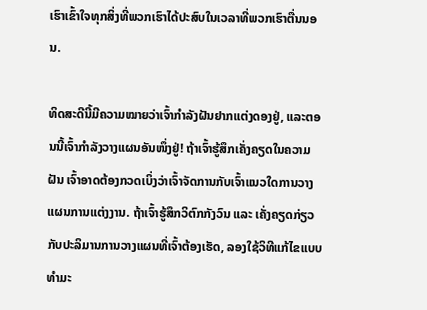ເຮົາເຂົ້າໃຈທຸກສິ່ງທີ່ພວກເຮົາໄດ້ປະສົບໃນເວລາທີ່ພວກເຮົາຕື່ນນອນ.

ທິດສະດີນີ້ມີຄວາມໝາຍວ່າເຈົ້າກຳລັງຝັນຢາກແຕ່ງດອງຢູ່, ແລະຕອນນີ້ເຈົ້າກຳລັງວາງແຜນອັນໜຶ່ງຢູ່! ຖ້າເຈົ້າຮູ້ສຶກເຄັ່ງຄຽດໃນຄວາມຝັນ ເຈົ້າອາດຕ້ອງກວດເບິ່ງວ່າເຈົ້າຈັດການກັບເຈົ້າແນວໃດການວາງແຜນການແຕ່ງງານ. ຖ້າເຈົ້າຮູ້ສຶກວິຕົກກັງວົນ ແລະ ເຄັ່ງຄຽດກ່ຽວກັບປະລິມານການວາງແຜນທີ່ເຈົ້າຕ້ອງເຮັດ, ລອງໃຊ້ວິທີແກ້ໄຂແບບທຳມະ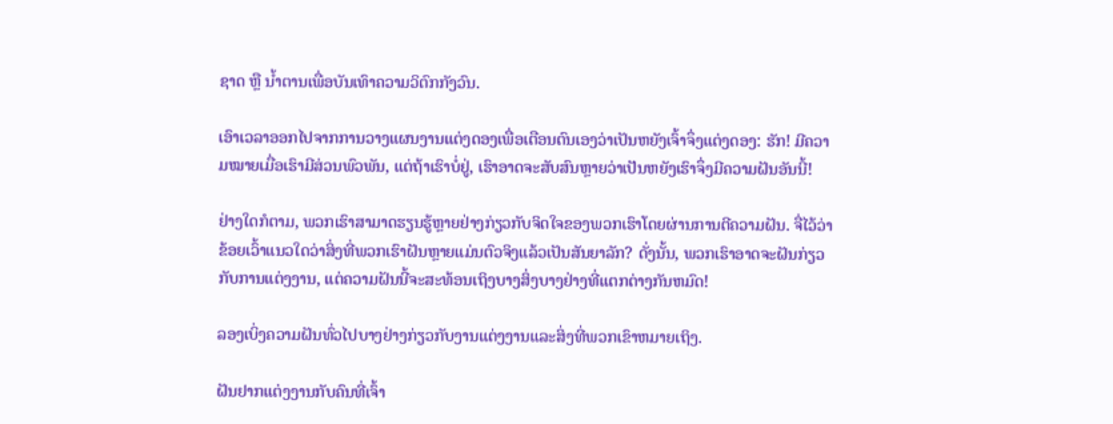ຊາດ ຫຼື ນໍ້າຕານເພື່ອບັນເທົາຄວາມວິຕົກກັງວົນ.

ເອົາເວລາອອກໄປຈາກການວາງແຜນງານແຕ່ງດອງເພື່ອເຕືອນຕົນເອງວ່າເປັນຫຍັງເຈົ້າຈຶ່ງແຕ່ງດອງ: ຮັກ! ມີຄວາມໝາຍເມື່ອເຮົາມີສ່ວນພົວພັນ, ແຕ່ຖ້າເຮົາບໍ່ຢູ່, ເຮົາອາດຈະສັບສົນຫຼາຍວ່າເປັນຫຍັງເຮົາຈຶ່ງມີຄວາມຝັນອັນນີ້!

ຢ່າງໃດກໍຕາມ, ພວກເຮົາສາມາດຮຽນຮູ້ຫຼາຍຢ່າງກ່ຽວກັບຈິດໃຈຂອງພວກເຮົາໂດຍຜ່ານການຕີຄວາມຝັນ. ຈື່ໄວ້ວ່າຂ້ອຍເວົ້າແນວໃດວ່າສິ່ງທີ່ພວກເຮົາຝັນຫຼາຍແມ່ນຕົວຈິງແລ້ວເປັນສັນຍາລັກ? ດັ່ງນັ້ນ, ພວກເຮົາອາດຈະຝັນກ່ຽວກັບການແຕ່ງງານ, ແຕ່ຄວາມຝັນນີ້ຈະສະທ້ອນເຖິງບາງສິ່ງບາງຢ່າງທີ່ແຕກຕ່າງກັນຫມົດ!

ລອງເບິ່ງຄວາມຝັນທົ່ວໄປບາງຢ່າງກ່ຽວກັບງານແຕ່ງງານແລະສິ່ງທີ່ພວກເຂົາຫມາຍເຖິງ.

ຝັນຢາກແຕ່ງງານກັບຄົນທີ່ເຈົ້າ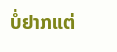ບໍ່ຢາກແຕ່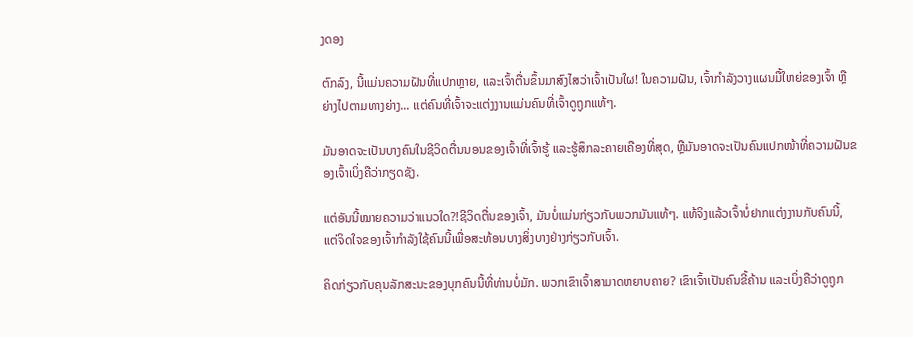ງດອງ

ຕົກລົງ, ນີ້ແມ່ນຄວາມຝັນທີ່ແປກຫຼາຍ, ແລະເຈົ້າຕື່ນຂຶ້ນມາສົງໄສວ່າເຈົ້າເປັນໃຜ! ໃນຄວາມຝັນ, ເຈົ້າກຳລັງວາງແຜນມື້ໃຫຍ່ຂອງເຈົ້າ ຫຼືຍ່າງໄປຕາມທາງຍ່າງ... ແຕ່ຄົນທີ່ເຈົ້າຈະແຕ່ງງານແມ່ນຄົນທີ່ເຈົ້າດູຖູກແທ້ໆ.

ມັນອາດຈະເປັນບາງຄົນໃນຊີວິດຕື່ນນອນຂອງເຈົ້າທີ່ເຈົ້າຮູ້ ແລະຮູ້ສຶກລະຄາຍເຄືອງທີ່ສຸດ, ຫຼືມັນອາດຈະເປັນຄົນແປກໜ້າທີ່ຄວາມຝັນຂອງເຈົ້າເບິ່ງຄືວ່າກຽດຊັງ.

ແຕ່ອັນນີ້ໝາຍຄວາມວ່າແນວໃດ?!ຊີວິດຕື່ນຂອງເຈົ້າ, ມັນບໍ່ແມ່ນກ່ຽວກັບພວກມັນແທ້ໆ. ແທ້ຈິງແລ້ວເຈົ້າບໍ່ຢາກແຕ່ງງານກັບຄົນນີ້, ແຕ່ຈິດໃຈຂອງເຈົ້າກໍາລັງໃຊ້ຄົນນີ້ເພື່ອສະທ້ອນບາງສິ່ງບາງຢ່າງກ່ຽວກັບເຈົ້າ.

ຄິດກ່ຽວກັບຄຸນລັກສະນະຂອງບຸກຄົນນີ້ທີ່ທ່ານບໍ່ມັກ. ພວກເຂົາເຈົ້າສາມາດຫຍາບຄາຍ? ເຂົາເຈົ້າເປັນຄົນຂີ້ຄ້ານ ແລະເບິ່ງຄືວ່າດູຖູກ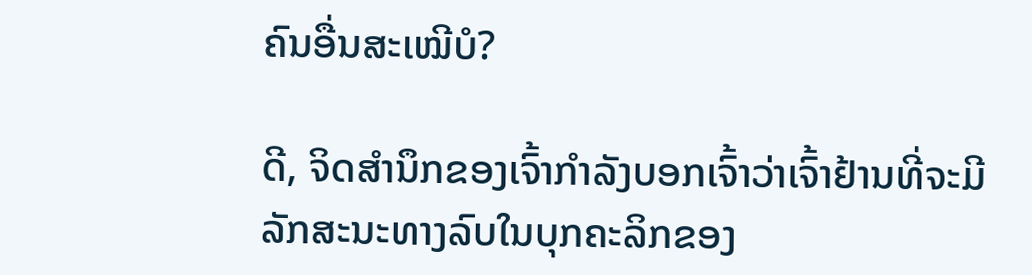ຄົນອື່ນສະເໝີບໍ?

ດີ, ຈິດສຳນຶກຂອງເຈົ້າກຳລັງບອກເຈົ້າວ່າເຈົ້າຢ້ານທີ່ຈະມີລັກສະນະທາງລົບໃນບຸກຄະລິກຂອງ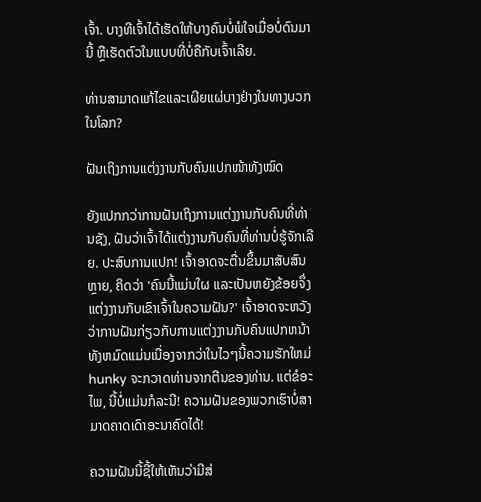ເຈົ້າ. ບາງທີເຈົ້າໄດ້ເຮັດໃຫ້ບາງຄົນບໍ່ພໍໃຈເມື່ອບໍ່ດົນມານີ້ ຫຼືເຮັດຕົວໃນແບບທີ່ບໍ່ຄືກັບເຈົ້າເລີຍ.

ທ່ານສາມາດແກ້ໄຂແລະເຜີຍແຜ່ບາງຢ່າງໃນທາງບວກໃນໂລກ?

ຝັນເຖິງການແຕ່ງງານກັບຄົນແປກໜ້າທັງໝົດ

ຍັງແປກກວ່າການຝັນເຖິງການແຕ່ງງານກັບຄົນທີ່ທ່ານຊັງ, ຝັນວ່າເຈົ້າໄດ້ແຕ່ງງານກັບຄົນທີ່ທ່ານບໍ່ຮູ້ຈັກເລີຍ. ປະສົບການແປກ! ເຈົ້າອາດຈະຕື່ນຂຶ້ນມາສັບສົນຫຼາຍ, ຄິດວ່າ 'ຄົນນີ້ແມ່ນໃຜ ແລະເປັນຫຍັງຂ້ອຍຈຶ່ງແຕ່ງງານກັບເຂົາເຈົ້າໃນຄວາມຝັນ?' ເຈົ້າອາດຈະຫວັງວ່າການຝັນກ່ຽວກັບການແຕ່ງງານກັບຄົນແປກຫນ້າທັງຫມົດແມ່ນເນື່ອງຈາກວ່າໃນໄວໆນີ້ຄວາມຮັກໃຫມ່ hunky ຈະກວາດທ່ານຈາກຕີນຂອງທ່ານ. ແຕ່ຂໍອະໄພ, ນີ້ບໍ່ແມ່ນກໍລະນີ! ຄວາມຝັນຂອງພວກເຮົາບໍ່ສາມາດຄາດເດົາອະນາຄົດໄດ້!

ຄວາມຝັນນີ້ຊີ້ໃຫ້ເຫັນວ່າມີສ່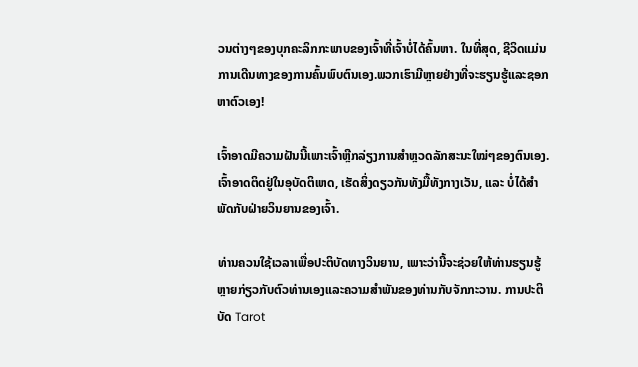ວນຕ່າງໆຂອງບຸກຄະລິກກະພາບຂອງເຈົ້າທີ່ເຈົ້າບໍ່ໄດ້ຄົ້ນຫາ. ໃນທີ່ສຸດ, ຊີວິດແມ່ນການເດີນທາງຂອງການຄົ້ນພົບຕົນເອງ.ພວກເຮົາມີຫຼາຍຢ່າງທີ່ຈະຮຽນຮູ້ແລະຊອກຫາຕົວເອງ!

ເຈົ້າອາດມີຄວາມຝັນນີ້ເພາະເຈົ້າຫຼີກລ່ຽງການສຳຫຼວດລັກສະນະໃໝ່ໆຂອງຕົນເອງ. ເຈົ້າອາດຕິດຢູ່ໃນອຸບັດຕິເຫດ, ເຮັດສິ່ງດຽວກັນທັງມື້ທັງກາງເວັນ, ແລະ ບໍ່ໄດ້ສຳພັດກັບຝ່າຍວິນຍານຂອງເຈົ້າ.

ທ່ານຄວນໃຊ້ເວລາເພື່ອປະຕິບັດທາງວິນຍານ, ເພາະວ່ານີ້ຈະຊ່ວຍໃຫ້ທ່ານຮຽນຮູ້ຫຼາຍກ່ຽວກັບຕົວທ່ານເອງແລະຄວາມສໍາພັນຂອງທ່ານກັບຈັກກະວານ. ການປະຕິບັດ Tarot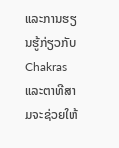ແລະການຮຽນຮູ້ກ່ຽວກັບ Chakras ແລະຕາທີສາມຈະຊ່ວຍໃຫ້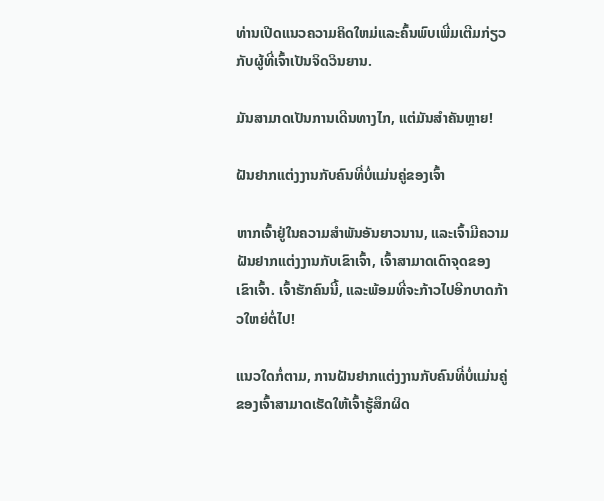ທ່ານເປີດແນວຄວາມຄິດໃຫມ່ແລະຄົ້ນພົບເພີ່ມເຕີມກ່ຽວກັບຜູ້ທີ່ເຈົ້າເປັນຈິດວິນຍານ.

ມັນສາມາດເປັນການເດີນທາງໄກ, ແຕ່ມັນສຳຄັນຫຼາຍ!

ຝັນຢາກແຕ່ງງານກັບຄົນທີ່ບໍ່ແມ່ນຄູ່ຂອງເຈົ້າ

ຫາກເຈົ້າຢູ່ໃນຄວາມສຳພັນອັນຍາວນານ, ແລະເຈົ້າມີຄວາມຝັນຢາກແຕ່ງງານກັບເຂົາເຈົ້າ, ເຈົ້າສາມາດເດົາຈຸດຂອງ ເຂົາເຈົ້າ. ເຈົ້າຮັກຄົນນີ້, ແລະພ້ອມທີ່ຈະກ້າວໄປອີກບາດກ້າວໃຫຍ່ຕໍ່ໄປ!

ແນວໃດກໍ່ຕາມ, ການຝັນຢາກແຕ່ງງານກັບຄົນທີ່ບໍ່ແມ່ນຄູ່ຂອງເຈົ້າສາມາດເຮັດໃຫ້ເຈົ້າຮູ້ສຶກຜິດ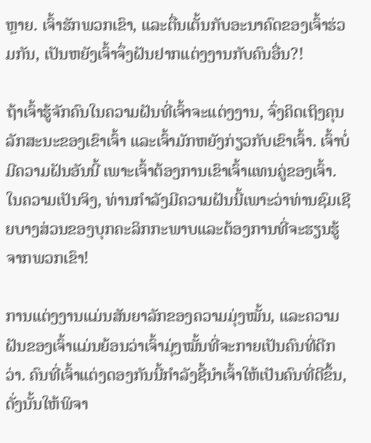ຫຼາຍ. ເຈົ້າຮັກພວກເຂົາ, ແລະຕື່ນເຕັ້ນກັບອະນາຄົດຂອງເຈົ້າຮ່ວມກັນ, ເປັນຫຍັງເຈົ້າຈຶ່ງຝັນຢາກແຕ່ງງານກັບຄົນອື່ນ?!

ຖ້າເຈົ້າຮູ້ຈັກຄົນໃນຄວາມຝັນທີ່ເຈົ້າຈະແຕ່ງງານ, ຈົ່ງຄິດເຖິງຄຸນລັກສະນະຂອງເຂົາເຈົ້າ ແລະເຈົ້າມັກຫຍັງກ່ຽວກັບເຂົາເຈົ້າ. ເຈົ້າບໍ່ມີຄວາມຝັນອັນນີ້ ເພາະເຈົ້າຕ້ອງການເຂົາເຈົ້າແທນຄູ່ຂອງເຈົ້າ. ໃນຄວາມເປັນຈິງ, ທ່ານກໍາລັງມີຄວາມຝັນນີ້ເພາະວ່າທ່ານຊົມເຊີຍບາງສ່ວນຂອງບຸກຄະລິກກະພາບແລະຕ້ອງການທີ່ຈະຮຽນຮູ້ຈາກພວກເຂົາ!

ການແຕ່ງງານແມ່ນສັນຍາລັກຂອງຄວາມມຸ່ງໝັ້ນ, ແລະຄວາມຝັນຂອງເຈົ້າແມ່ນຍ້ອນວ່າເຈົ້າມຸ່ງໝັ້ນທີ່ຈະກາຍເປັນຄົນທີ່ດີກວ່າ. ຄົນທີ່ເຈົ້າແຕ່ງດອງກັນນີ້ກຳລັງຊີ້ນຳເຈົ້າໃຫ້ເປັນຄົນທີ່ດີຂຶ້ນ, ດັ່ງນັ້ນໃຫ້ພິຈາ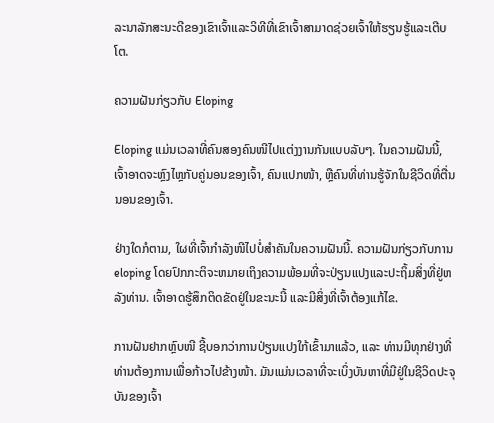ລະນາລັກສະນະດີຂອງເຂົາເຈົ້າແລະວິທີທີ່ເຂົາເຈົ້າສາມາດຊ່ວຍເຈົ້າໃຫ້ຮຽນຮູ້ແລະເຕີບໂຕ.

ຄວາມຝັນກ່ຽວກັບ Eloping

Eloping ແມ່ນເວລາທີ່ຄົນສອງຄົນໜີໄປແຕ່ງງານກັນແບບລັບໆ. ໃນຄວາມຝັນນີ້, ເຈົ້າອາດຈະຫຼົງໄຫຼກັບຄູ່ນອນຂອງເຈົ້າ, ຄົນແປກໜ້າ, ຫຼືຄົນທີ່ທ່ານຮູ້ຈັກໃນຊີວິດທີ່ຕື່ນນອນຂອງເຈົ້າ.

ຢ່າງໃດກໍຕາມ, ໃຜທີ່ເຈົ້າກຳລັງໜີໄປບໍ່ສຳຄັນໃນຄວາມຝັນນີ້. ຄວາມຝັນກ່ຽວກັບການ eloping ໂດຍປົກກະຕິຈະຫມາຍເຖິງຄວາມພ້ອມທີ່ຈະປ່ຽນແປງແລະປະຖິ້ມສິ່ງທີ່ຢູ່ຫລັງທ່ານ. ເຈົ້າອາດຮູ້ສຶກຕິດຂັດຢູ່ໃນຂະນະນີ້ ແລະມີສິ່ງທີ່ເຈົ້າຕ້ອງແກ້ໄຂ.

ການຝັນຢາກຫຼົບໜີ ຊີ້ບອກວ່າການປ່ຽນແປງໃກ້ເຂົ້າມາແລ້ວ, ແລະ ທ່ານມີທຸກຢ່າງທີ່ທ່ານຕ້ອງການເພື່ອກ້າວໄປຂ້າງໜ້າ. ມັນແມ່ນເວລາທີ່ຈະເບິ່ງບັນຫາທີ່ມີຢູ່ໃນຊີວິດປະຈຸບັນຂອງເຈົ້າ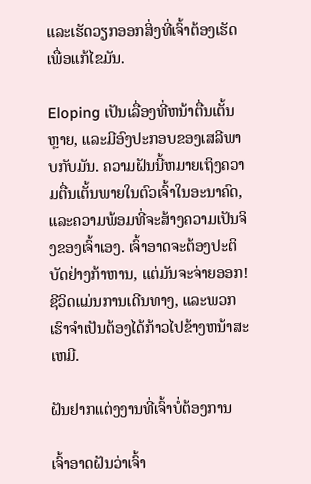ແລະເຮັດວຽກອອກສິ່ງທີ່ເຈົ້າຕ້ອງເຮັດເພື່ອແກ້ໄຂມັນ.

Eloping ເປັນເລື່ອງທີ່ຫນ້າຕື່ນເຕັ້ນຫຼາຍ, ແລະມີອົງປະກອບຂອງເສລີພາບກັບມັນ. ຄວາມຝັນນີ້ຫມາຍເຖິງຄວາມຕື່ນເຕັ້ນພາຍໃນຕົວເຈົ້າໃນອະນາຄົດ, ແລະຄວາມພ້ອມທີ່ຈະສ້າງຄວາມເປັນຈິງຂອງເຈົ້າເອງ. ເຈົ້າອາດຈະຕ້ອງປະຕິບັດຢ່າງກ້າຫານ, ແຕ່ມັນຈະຈ່າຍອອກ! ຊີວິດແມ່ນການເດີນທາງ, ແລະພວກເຮົາຈໍາເປັນຕ້ອງໄດ້ກ້າວໄປຂ້າງຫນ້າສະເຫມີ.

ຝັນຢາກແຕ່ງງານທີ່ເຈົ້າບໍ່ຕ້ອງການ

ເຈົ້າອາດຝັນວ່າເຈົ້າ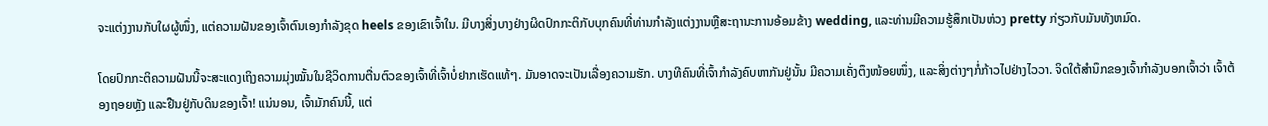ຈະແຕ່ງງານກັບໃຜຜູ້ໜຶ່ງ, ແຕ່ຄວາມຝັນຂອງເຈົ້າຕົນເອງກໍາລັງຂຸດ heels ຂອງເຂົາເຈົ້າໃນ. ມີບາງສິ່ງບາງຢ່າງຜິດປົກກະຕິກັບບຸກຄົນທີ່ທ່ານກໍາລັງແຕ່ງງານຫຼືສະຖານະການອ້ອມຂ້າງ wedding, ແລະທ່ານມີຄວາມຮູ້ສຶກເປັນຫ່ວງ pretty ກ່ຽວກັບມັນທັງຫມົດ.

ໂດຍປົກກະຕິຄວາມຝັນນີ້ຈະສະແດງເຖິງຄວາມມຸ່ງໝັ້ນໃນຊີວິດການຕື່ນຕົວຂອງເຈົ້າທີ່ເຈົ້າບໍ່ຢາກເຮັດແທ້ໆ. ມັນອາດຈະເປັນເລື່ອງຄວາມຮັກ. ບາງທີຄົນທີ່ເຈົ້າກຳລັງຄົບຫາກັນຢູ່ນັ້ນ ມີຄວາມເຄັ່ງຕຶງໜ້ອຍໜຶ່ງ, ແລະສິ່ງຕ່າງໆກໍ່ກ້າວໄປຢ່າງໄວວາ. ຈິດໃຕ້ສຳນຶກຂອງເຈົ້າກຳລັງບອກເຈົ້າວ່າ ເຈົ້າຕ້ອງຖອຍຫຼັງ ແລະຢືນຢູ່ກັບດິນຂອງເຈົ້າ! ແນ່ນອນ, ເຈົ້າມັກຄົນນີ້, ແຕ່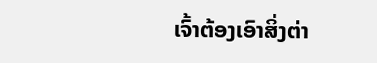ເຈົ້າຕ້ອງເອົາສິ່ງຕ່າ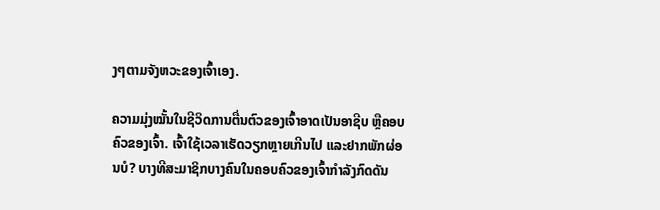ງໆຕາມຈັງຫວະຂອງເຈົ້າເອງ.

ຄວາມມຸ່ງໝັ້ນໃນຊີວິດການຕື່ນຕົວຂອງເຈົ້າອາດເປັນອາຊີບ ຫຼືຄອບຄົວຂອງເຈົ້າ. ເຈົ້າໃຊ້ເວລາເຮັດວຽກຫຼາຍເກີນໄປ ແລະຢາກພັກຜ່ອນບໍ? ບາງທີສະມາຊິກບາງຄົນໃນຄອບຄົວຂອງເຈົ້າກຳລັງກົດດັນ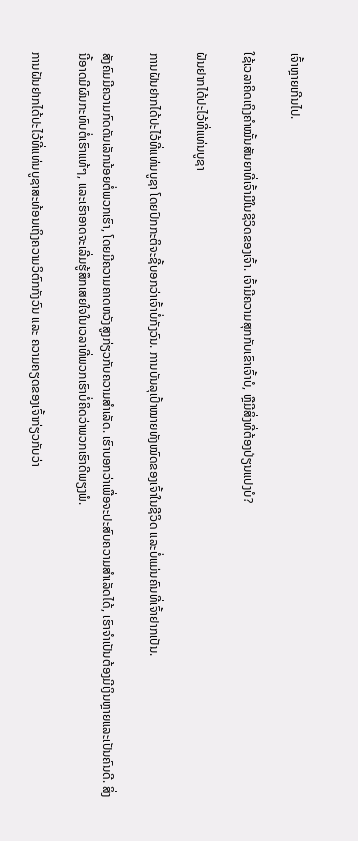ເຈົ້າຫຼາຍເກີນໄປ.

ໃຊ້ເວລາຄິດເຖິງຄຳໝັ້ນສັນຍາທີ່ເຈົ້າມີໃນຊີວິດຂອງເຈົ້າ. ເຈົ້າມີຄວາມສຸກກັບເຂົາເຈົ້າບໍ, ຫຼືມີສິ່ງທີ່ຕ້ອງປ່ຽນແປງບໍ?

ຝັນຢາກໄດ້ປະໄວ້ທີ່ແທ່ນບູຊາ

ການຝັນຢາກໄດ້ປະໄວ້ທີ່ແທ່ນບູຊາ ໂດຍປົກກະຕິຈະຊີ້ບອກວ່າເຈົ້າບໍ່ກັງວົນ. ການບັນລຸເປົ້າໝາຍທັງໝົດຂອງເຈົ້າໃນຊີວິດ ແລະບໍ່ແມ່ນຄົນທີ່ເຈົ້າຢາກເປັນ.

ສັງຄົມມີຄວາມກົດດັນເລັກນ້ອຍຕໍ່ພວກເຮົາ, ໂດຍມີຄວາມຄາດຫວັງສູງກ່ຽວກັບຄວາມສໍາເລັດ. ເຮົາບອກວ່າເພື່ອຈະປະສົບຄວາມສຳເລັດໄດ້, ເຮົາຈຳເປັນຕ້ອງມີເງິນຫຼາຍແລະເປັນຄົນດີ. ສິ່ງນີ້ອາດມີຜົນກະທົບຕໍ່ເຮົາແທ້ໆ, ແລະເຮົາອາດຈະເລີ່ມຮູ້ສຶກເສຍໃຈໃນເວລາທີ່ພວກເຮົາບໍ່ຄິດວ່າພວກເຮົາດີພຽງພໍ.

ການຝັນຢາກໄດ້ປະໄວ້ທີ່ແທ່ນບູຊາສະທ້ອນເຖິງຄວາມວິຕົກກັງວົນ ແລະ ຄວາມຄຽດຂອງເຈົ້າກ່ຽວກັບວ່າ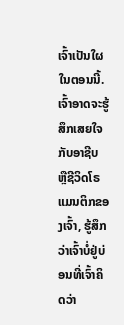ເຈົ້າເປັນໃຜໃນຕອນນີ້. ເຈົ້າອາດຈະຮູ້ສຶກເສຍໃຈກັບອາຊີບ ຫຼືຊີວິດໂຣແມນຕິກຂອງເຈົ້າ, ຮູ້ສຶກວ່າເຈົ້າບໍ່ຢູ່ບ່ອນທີ່ເຈົ້າຄິດວ່າ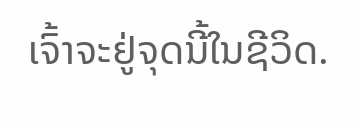ເຈົ້າຈະຢູ່ຈຸດນີ້ໃນຊີວິດ.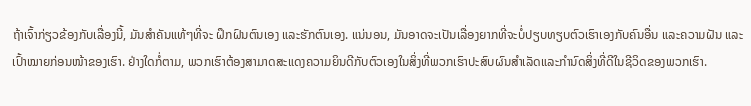ຖ້າເຈົ້າກ່ຽວຂ້ອງກັບເລື່ອງນີ້, ມັນສຳຄັນແທ້ໆທີ່ຈະ ຝຶກຝົນຕົນເອງ ແລະຮັກຕົນເອງ. ແນ່ນອນ, ມັນອາດຈະເປັນເລື່ອງຍາກທີ່ຈະບໍ່ປຽບທຽບຕົວເຮົາເອງກັບຄົນອື່ນ ແລະຄວາມຝັນ ແລະເປົ້າໝາຍກ່ອນໜ້າຂອງເຮົາ. ຢ່າງໃດກໍ່ຕາມ, ພວກເຮົາຕ້ອງສາມາດສະແດງຄວາມຍິນດີກັບຕົວເອງໃນສິ່ງທີ່ພວກເຮົາປະສົບຜົນສໍາເລັດແລະກໍານົດສິ່ງທີ່ດີໃນຊີວິດຂອງພວກເຮົາ.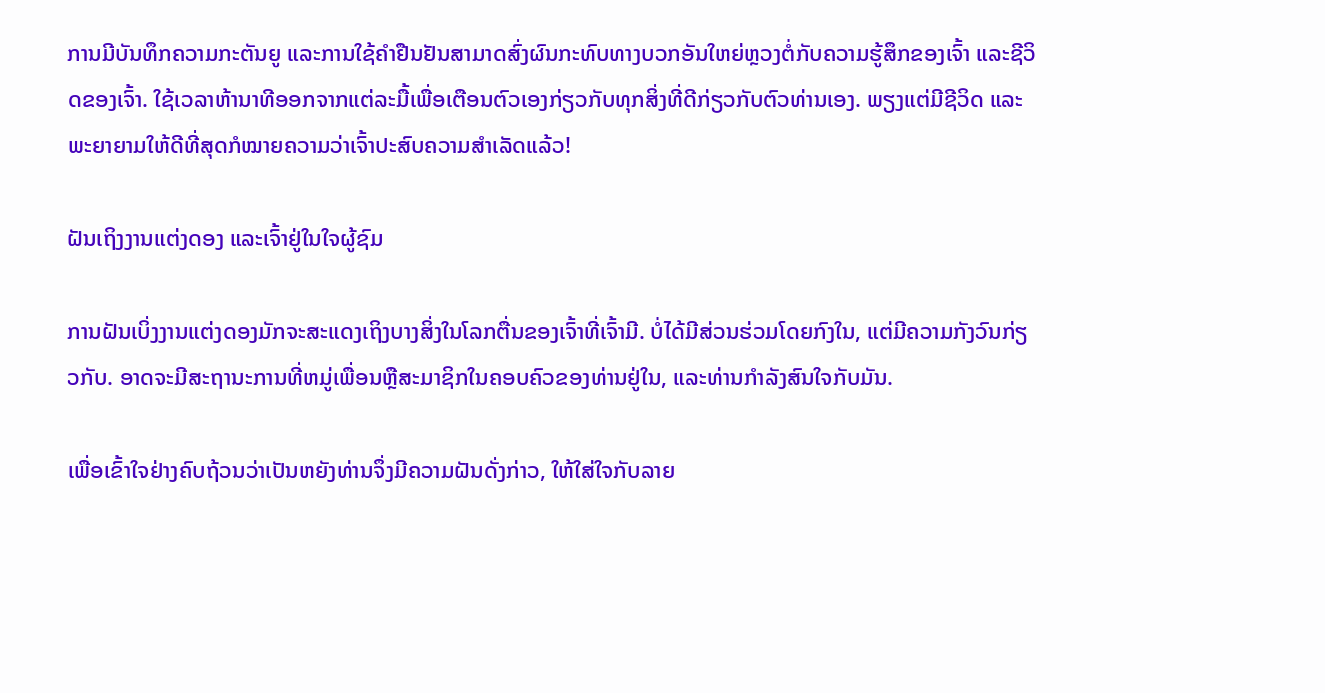ການມີບັນທຶກຄວາມກະຕັນຍູ ແລະການໃຊ້ຄຳຢືນຢັນສາມາດສົ່ງຜົນກະທົບທາງບວກອັນໃຫຍ່ຫຼວງຕໍ່ກັບຄວາມຮູ້ສຶກຂອງເຈົ້າ ແລະຊີວິດຂອງເຈົ້າ. ໃຊ້ເວລາຫ້ານາທີອອກຈາກແຕ່ລະມື້ເພື່ອເຕືອນຕົວເອງກ່ຽວກັບທຸກສິ່ງທີ່ດີກ່ຽວກັບຕົວທ່ານເອງ. ພຽງແຕ່ມີຊີວິດ ແລະພະຍາຍາມໃຫ້ດີທີ່ສຸດກໍໝາຍຄວາມວ່າເຈົ້າປະສົບຄວາມສຳເລັດແລ້ວ!

ຝັນເຖິງງານແຕ່ງດອງ ແລະເຈົ້າຢູ່ໃນໃຈຜູ້ຊົມ

ການຝັນເບິ່ງງານແຕ່ງດອງມັກຈະສະແດງເຖິງບາງສິ່ງໃນໂລກຕື່ນຂອງເຈົ້າທີ່ເຈົ້າມີ. ບໍ່ໄດ້ມີສ່ວນຮ່ວມໂດຍກົງໃນ, ແຕ່ມີຄວາມກັງວົນກ່ຽວກັບ. ອາດຈະມີສະຖານະການທີ່ຫມູ່ເພື່ອນຫຼືສະມາຊິກໃນຄອບຄົວຂອງທ່ານຢູ່ໃນ, ແລະທ່ານກໍາລັງສົນໃຈກັບມັນ.

ເພື່ອເຂົ້າໃຈຢ່າງຄົບຖ້ວນວ່າເປັນຫຍັງທ່ານຈຶ່ງມີຄວາມຝັນດັ່ງກ່າວ, ໃຫ້ໃສ່ໃຈກັບລາຍ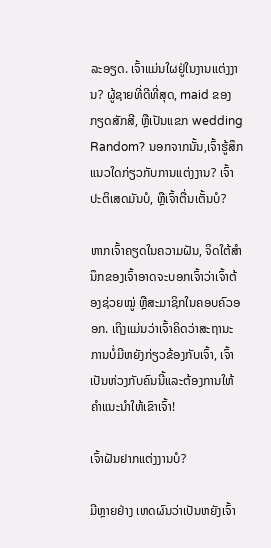ລະອຽດ. ເຈົ້າແມ່ນໃຜຢູ່ໃນງານແຕ່ງງານ? ຜູ້ຊາຍທີ່ດີທີ່ສຸດ, maid ຂອງກຽດສັກສີ, ຫຼືເປັນແຂກ wedding Random? ນອກຈາກນັ້ນ,ເຈົ້າຮູ້ສຶກແນວໃດກ່ຽວກັບການແຕ່ງງານ? ເຈົ້າປະຕິເສດມັນບໍ, ຫຼືເຈົ້າຕື່ນເຕັ້ນບໍ?

ຫາກເຈົ້າຄຽດໃນຄວາມຝັນ, ຈິດໃຕ້ສຳນຶກຂອງເຈົ້າອາດຈະບອກເຈົ້າວ່າເຈົ້າຕ້ອງຊ່ວຍໝູ່ ຫຼືສະມາຊິກໃນຄອບຄົວອອກ. ເຖິງແມ່ນວ່າເຈົ້າຄິດວ່າສະຖານະການບໍ່ມີຫຍັງກ່ຽວຂ້ອງກັບເຈົ້າ, ເຈົ້າເປັນຫ່ວງກັບຄົນນີ້ແລະຕ້ອງການໃຫ້ຄໍາແນະນໍາໃຫ້ເຂົາເຈົ້າ!

ເຈົ້າຝັນຢາກແຕ່ງງານບໍ?

ມີຫຼາຍຢ່າງ ເຫດຜົນວ່າເປັນຫຍັງເຈົ້າ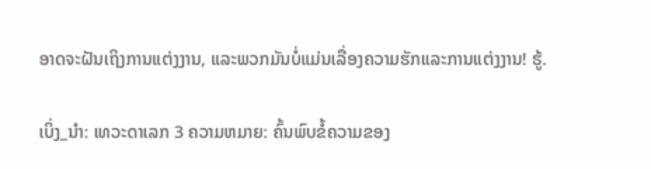ອາດຈະຝັນເຖິງການແຕ່ງງານ, ແລະພວກມັນບໍ່ແມ່ນເລື່ອງຄວາມຮັກແລະການແຕ່ງງານ! ຮູ້.

ເບິ່ງ_ນຳ: ເທວະດາເລກ 3 ຄວາມຫມາຍ: ຄົ້ນພົບຂໍ້ຄວາມຂອງ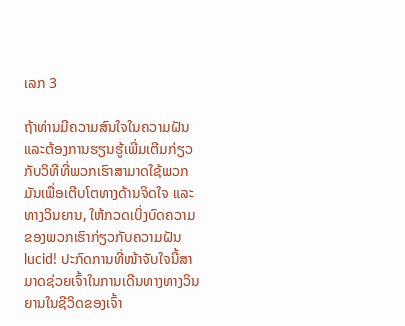ເລກ 3

ຖ້າທ່ານມີຄວາມສົນໃຈໃນຄວາມຝັນ ແລະຕ້ອງການຮຽນຮູ້ເພີ່ມເຕີມກ່ຽວກັບວິທີທີ່ພວກເຮົາສາມາດໃຊ້ພວກມັນເພື່ອເຕີບໂຕທາງດ້ານຈິດໃຈ ແລະທາງວິນຍານ, ໃຫ້ກວດເບິ່ງບົດຄວາມຂອງພວກເຮົາກ່ຽວກັບຄວາມຝັນ lucid! ປະກົດການທີ່ໜ້າຈັບໃຈນີ້ສາມາດຊ່ວຍເຈົ້າໃນການເດີນທາງທາງວິນຍານໃນຊີວິດຂອງເຈົ້າ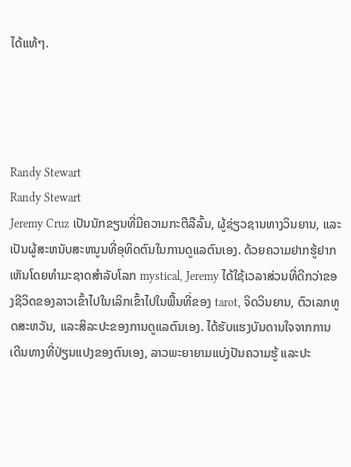ໄດ້ແທ້ໆ.




Randy Stewart
Randy Stewart
Jeremy Cruz ເປັນນັກຂຽນທີ່ມີຄວາມກະຕືລືລົ້ນ, ຜູ້ຊ່ຽວຊານທາງວິນຍານ, ແລະເປັນຜູ້ສະຫນັບສະຫນູນທີ່ອຸທິດຕົນໃນການດູແລຕົນເອງ. ດ້ວຍຄວາມຢາກຮູ້ຢາກເຫັນໂດຍທໍາມະຊາດສໍາລັບໂລກ mystical, Jeremy ໄດ້ໃຊ້ເວລາສ່ວນທີ່ດີກວ່າຂອງຊີວິດຂອງລາວເຂົ້າໄປໃນເລິກເຂົ້າໄປໃນພື້ນທີ່ຂອງ tarot, ຈິດວິນຍານ, ຕົວເລກທູດສະຫວັນ, ແລະສິລະປະຂອງການດູແລຕົນເອງ. ໄດ້ຮັບແຮງບັນດານໃຈຈາກການເດີນທາງທີ່ປ່ຽນແປງຂອງຕົນເອງ, ລາວພະຍາຍາມແບ່ງປັນຄວາມຮູ້ ແລະປະ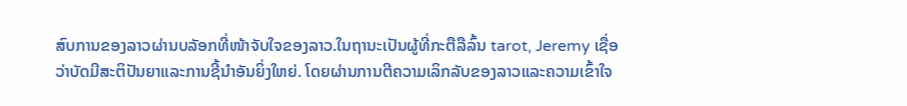ສົບການຂອງລາວຜ່ານບລັອກທີ່ໜ້າຈັບໃຈຂອງລາວ.ໃນຖານະເປັນຜູ້ທີ່ກະຕືລືລົ້ນ tarot, Jeremy ເຊື່ອວ່າບັດມີສະຕິປັນຍາແລະການຊີ້ນໍາອັນຍິ່ງໃຫຍ່. ໂດຍຜ່ານການຕີຄວາມເລິກລັບຂອງລາວແລະຄວາມເຂົ້າໃຈ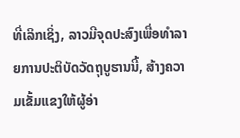ທີ່ເລິກເຊິ່ງ, ລາວມີຈຸດປະສົງເພື່ອທໍາລາຍການປະຕິບັດວັດຖຸບູຮານນີ້, ສ້າງຄວາມເຂັ້ມແຂງໃຫ້ຜູ້ອ່າ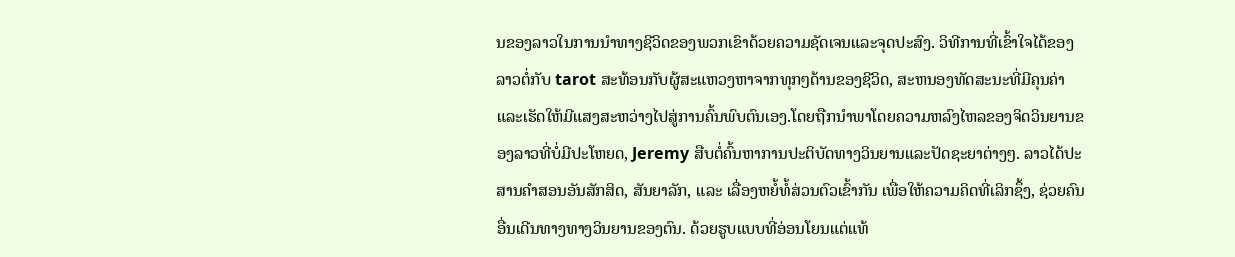ນຂອງລາວໃນການນໍາທາງຊີວິດຂອງພວກເຂົາດ້ວຍຄວາມຊັດເຈນແລະຈຸດປະສົງ. ວິທີການທີ່ເຂົ້າໃຈໄດ້ຂອງລາວຕໍ່ກັບ tarot ສະທ້ອນກັບຜູ້ສະແຫວງຫາຈາກທຸກໆດ້ານຂອງຊີວິດ, ສະຫນອງທັດສະນະທີ່ມີຄຸນຄ່າແລະເຮັດໃຫ້ມີແສງສະຫວ່າງໄປສູ່ການຄົ້ນພົບຕົນເອງ.ໂດຍຖືກນໍາພາໂດຍຄວາມຫລົງໄຫລຂອງຈິດວິນຍານຂອງລາວທີ່ບໍ່ມີປະໂຫຍດ, Jeremy ສືບຕໍ່ຄົ້ນຫາການປະຕິບັດທາງວິນຍານແລະປັດຊະຍາຕ່າງໆ. ລາວໄດ້ປະສານຄຳສອນອັນສັກສິດ, ສັນຍາລັກ, ແລະ ເລື່ອງຫຍໍ້ທໍ້ສ່ວນຕົວເຂົ້າກັນ ເພື່ອໃຫ້ຄວາມຄິດທີ່ເລິກຊຶ້ງ, ຊ່ວຍຄົນອື່ນເດີນທາງທາງວິນຍານຂອງຕົນ. ດ້ວຍຮູບແບບທີ່ອ່ອນໂຍນແຕ່ແທ້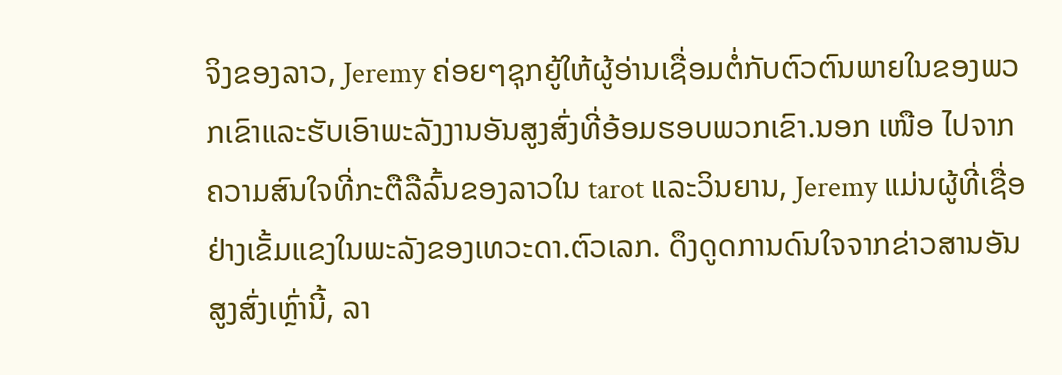ຈິງຂອງລາວ, Jeremy ຄ່ອຍໆຊຸກຍູ້ໃຫ້ຜູ້ອ່ານເຊື່ອມຕໍ່ກັບຕົວຕົນພາຍໃນຂອງພວກເຂົາແລະຮັບເອົາພະລັງງານອັນສູງສົ່ງທີ່ອ້ອມຮອບພວກເຂົາ.ນອກ ເໜືອ ໄປຈາກຄວາມສົນໃຈທີ່ກະຕືລືລົ້ນຂອງລາວໃນ tarot ແລະວິນຍານ, Jeremy ແມ່ນຜູ້ທີ່ເຊື່ອຢ່າງເຂັ້ມແຂງໃນພະລັງຂອງເທວະດາ.ຕົວເລກ. ດຶງດູດການດົນໃຈຈາກຂ່າວສານອັນສູງສົ່ງເຫຼົ່ານີ້, ລາ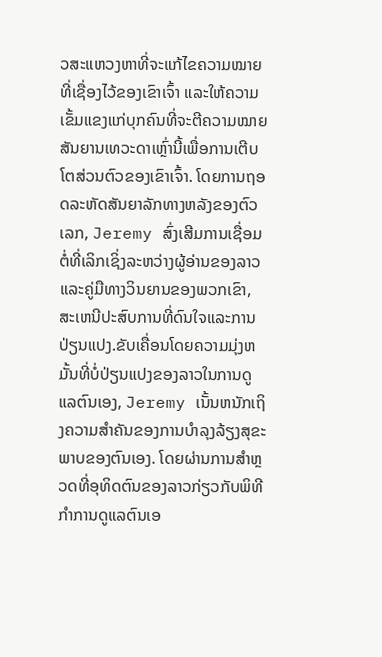ວສະແຫວງຫາທີ່ຈະແກ້ໄຂຄວາມໝາຍທີ່ເຊື່ອງໄວ້ຂອງເຂົາເຈົ້າ ແລະໃຫ້ຄວາມເຂັ້ມແຂງແກ່ບຸກຄົນທີ່ຈະຕີຄວາມໝາຍສັນຍານເທວະດາເຫຼົ່ານີ້ເພື່ອການເຕີບໂຕສ່ວນຕົວຂອງເຂົາເຈົ້າ. ໂດຍການຖອດລະຫັດສັນຍາລັກທາງຫລັງຂອງຕົວເລກ, Jeremy ສົ່ງເສີມການເຊື່ອມຕໍ່ທີ່ເລິກເຊິ່ງລະຫວ່າງຜູ້ອ່ານຂອງລາວແລະຄູ່ມືທາງວິນຍານຂອງພວກເຂົາ, ສະເຫນີປະສົບການທີ່ດົນໃຈແລະການປ່ຽນແປງ.ຂັບເຄື່ອນໂດຍຄວາມມຸ່ງຫມັ້ນທີ່ບໍ່ປ່ຽນແປງຂອງລາວໃນການດູແລຕົນເອງ, Jeremy ເນັ້ນຫນັກເຖິງຄວາມສໍາຄັນຂອງການບໍາລຸງລ້ຽງສຸຂະພາບຂອງຕົນເອງ. ໂດຍຜ່ານການສໍາຫຼວດທີ່ອຸທິດຕົນຂອງລາວກ່ຽວກັບພິທີກໍາການດູແລຕົນເອ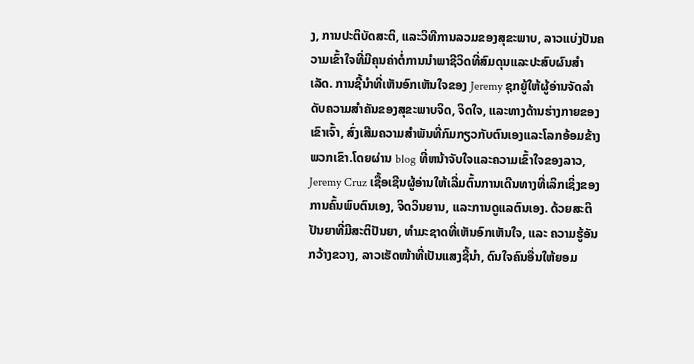ງ, ການປະຕິບັດສະຕິ, ແລະວິທີການລວມຂອງສຸຂະພາບ, ລາວແບ່ງປັນຄວາມເຂົ້າໃຈທີ່ມີຄຸນຄ່າຕໍ່ການນໍາພາຊີວິດທີ່ສົມດຸນແລະປະສົບຜົນສໍາເລັດ. ການຊີ້ນໍາທີ່ເຫັນອົກເຫັນໃຈຂອງ Jeremy ຊຸກຍູ້ໃຫ້ຜູ້ອ່ານຈັດລໍາດັບຄວາມສໍາຄັນຂອງສຸຂະພາບຈິດ, ຈິດໃຈ, ແລະທາງດ້ານຮ່າງກາຍຂອງເຂົາເຈົ້າ, ສົ່ງເສີມຄວາມສໍາພັນທີ່ກົມກຽວກັບຕົນເອງແລະໂລກອ້ອມຂ້າງພວກເຂົາ.ໂດຍຜ່ານ blog ທີ່ຫນ້າຈັບໃຈແລະຄວາມເຂົ້າໃຈຂອງລາວ, Jeremy Cruz ເຊື້ອເຊີນຜູ້ອ່ານໃຫ້ເລີ່ມຕົ້ນການເດີນທາງທີ່ເລິກເຊິ່ງຂອງການຄົ້ນພົບຕົນເອງ, ຈິດວິນຍານ, ແລະການດູແລຕົນເອງ. ດ້ວຍສະຕິປັນຍາທີ່ມີສະຕິປັນຍາ, ທຳມະຊາດທີ່ເຫັນອົກເຫັນໃຈ, ແລະ ຄວາມຮູ້ອັນກວ້າງຂວາງ, ລາວເຮັດໜ້າທີ່ເປັນແສງຊີ້ນຳ, ດົນໃຈຄົນອື່ນໃຫ້ຍອມ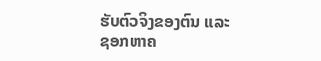ຮັບຕົວຈິງຂອງຕົນ ແລະ ຊອກຫາຄ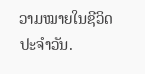ວາມໝາຍໃນຊີວິດປະຈຳວັນ.